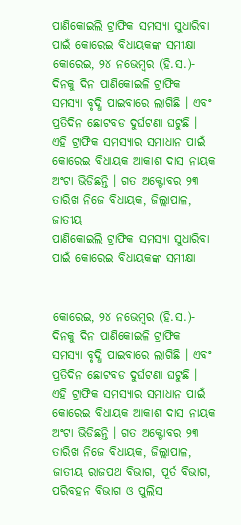ପାଣିକୋଇଲି ଟ୍ରାଫିକ ସମସ୍ୟା ସୁଧାରିବା ପାଇଁ କୋରେଇ ବିଧାୟକଙ୍କ ସମୀକ୍ଷା
କୋରେଇ, ୨୪ ନଭେମ୍ବର (ହି.ସ.)- ଦିନକୁ ଦିନ ପାଣିକୋଇଳି ଟ୍ରାଫିକ ସମସ୍ୟା ବୃଦ୍ଧି ପାଇବାରେ ଲାଗିଛି । ଏବଂ ପ୍ରତିଦିନ ଛୋଟବଡ ଦୁର୍ଘଟଣା ଘଟୁଛି । ଏହି ଟ୍ରାଫିକ ସମସ୍ୟାର ସମାଧାନ ପାଇଁ କୋରେଇ ବିଧାୟକ ଆକାଶ ଦାସ ନାୟକ ଅଂଟା ଭିଡିଛନ୍ତି । ଗତ ଅକ୍ଟୋବର ୨୩ ତାରିଖ ନିଜେ ବିଧାୟକ, ଜିଲ୍ଲାପାଳ, ଜାତୀୟ
ପାଣିକୋଇଲି ଟ୍ରାଫିକ ସମସ୍ୟା ସୁଧାରିବା ପାଇଁ କୋରେଇ ବିଧାୟକଙ୍କ ସମୀକ୍ଷା


କୋରେଇ, ୨୪ ନଭେମ୍ବର (ହି.ସ.)- ଦିନକୁ ଦିନ ପାଣିକୋଇଳି ଟ୍ରାଫିକ ସମସ୍ୟା ବୃଦ୍ଧି ପାଇବାରେ ଲାଗିଛି । ଏବଂ ପ୍ରତିଦିନ ଛୋଟବଡ ଦୁର୍ଘଟଣା ଘଟୁଛି । ଏହି ଟ୍ରାଫିକ ସମସ୍ୟାର ସମାଧାନ ପାଇଁ କୋରେଇ ବିଧାୟକ ଆକାଶ ଦାସ ନାୟକ ଅଂଟା ଭିଡିଛନ୍ତି । ଗତ ଅକ୍ଟୋବର ୨୩ ତାରିଖ ନିଜେ ବିଧାୟକ, ଜିଲ୍ଲାପାଳ, ଜାତୀୟ ରାଜପଥ ବିଭାଗ, ପୂର୍ତ ବିଭାଗ, ପରିବହନ ବିଭାଗ ଓ ପୁଲିସ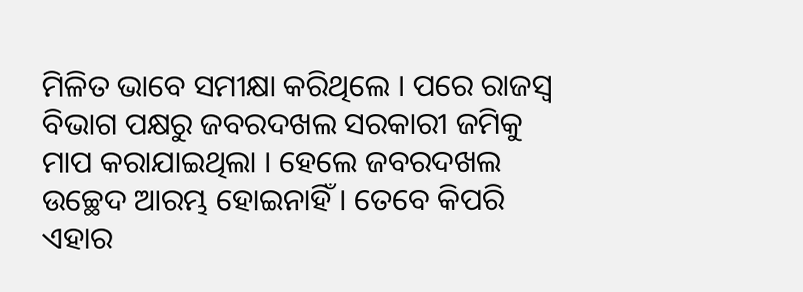ମିଳିତ ଭାବେ ସମୀକ୍ଷା କରିଥିଲେ । ପରେ ରାଜସ୍ୱ ବିଭାଗ ପକ୍ଷରୁ ଜବରଦଖଲ ସରକାରୀ ଜମିକୁ ମାପ କରାଯାଇଥିଲା । ହେଲେ ଜବରଦଖଲ ଉଚ୍ଛେଦ ଆରମ୍ଭ ହୋଇନାହିଁ । ତେବେ କିପରି ଏହାର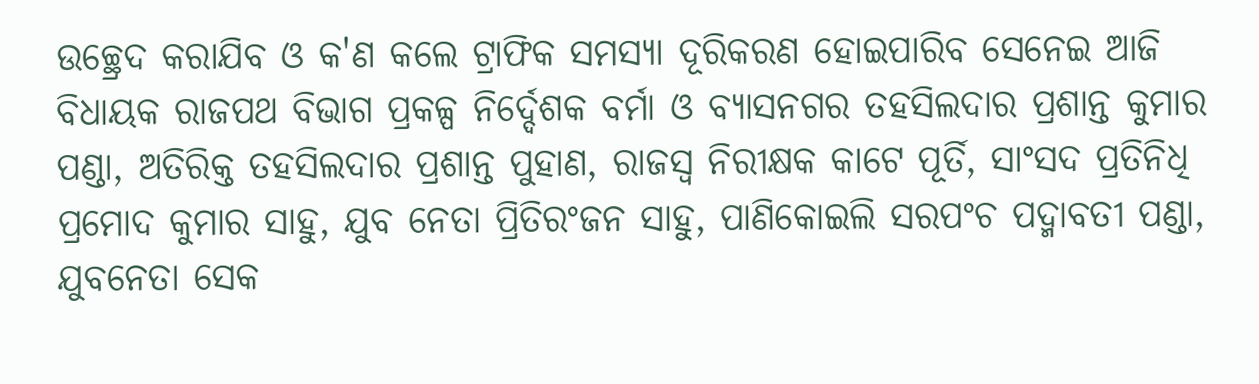ଉଚ୍ଛ୍ରେଦ କରାଯିବ ଓ କ'ଣ କଲେ ଟ୍ରାଫିକ ସମସ୍ୟା ଦୂରିକରଣ ହୋଇପାରିବ ସେନେଇ ଆଜି ବିଧାୟକ ରାଜପଥ ବିଭାଗ ପ୍ରକଳ୍ପ ନିର୍ଦ୍ଦେଶକ ବର୍ମା ଓ ବ୍ୟାସନଗର ତହସିଲଦାର ପ୍ରଶାନ୍ତ କୁମାର ପଣ୍ଡା, ଅତିରିକ୍ତ ତହସିଲଦାର ପ୍ରଶାନ୍ତ ପୁହାଣ, ରାଜସ୍ୱ ନିରୀକ୍ଷକ କାଟେ ପୂର୍ତି, ସାଂସଦ ପ୍ରତିନିଧି ପ୍ରମୋଦ କୁମାର ସାହୁ, ଯୁବ ନେତା ପ୍ରିତିରଂଜନ ସାହୁ, ପାଣିକୋଇଲି ସରପଂଚ ପଦ୍ମାବତୀ ପଣ୍ଡା, ଯୁବନେତା ସେକ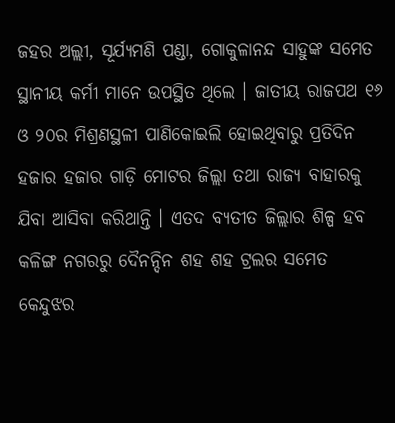ଜହର ଅଲ୍ଲୀ, ସୂର୍ଯ୍ୟମଣି ପଣ୍ଡା, ଗୋକୁଳାନନ୍ଦ ସାହୁଙ୍କ ସମେତ ସ୍ଥାନୀୟ କର୍ମୀ ମାନେ ଉପସ୍ଥିତ ଥିଲେ । ଜାତୀୟ ରାଜପଥ ୧୬ ଓ ୨୦ର ମିଶ୍ରଣସ୍ଥଳୀ ପାଣିକୋଇଲି ହୋଇଥିବାରୁ ପ୍ରତିଦିନ ହଜାର ହଜାର ଗାଡ଼ି ମୋଟର ଜିଲ୍ଲା ତଥା ରାଜ୍ୟ ବାହାରକୁ ଯିବା ଆସିବା କରିଥାନ୍ତି । ଏତଦ ବ୍ୟତୀତ ଜିଲ୍ଲାର ଶିଳ୍ପ ହବ କଳିଙ୍ଗ ନଗରରୁ ଦୈନନ୍ଦିନ ଶହ ଶହ ଟ୍ରଲର ସମେତ କେନ୍ଦୁଝର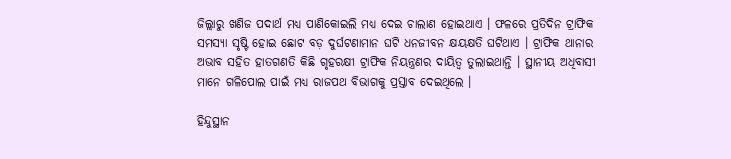ଜିଲ୍ଲାରୁ ଖଣିଜ ପଦାର୍ଥ ମଧ୍ୟ ପାଣିକୋଇଲି ମଧ୍ୟ ଦେଇ ଚାଲାଣ ହୋଇଥାଏ । ଫଳରେ ପ୍ରତିଦିନ ଟ୍ରାଫିକ ସମସ୍ୟା ସୃଷ୍ଟି ହୋଇ ଛୋଟ ବଡ଼ ଦୁର୍ଘଟଣାମାନ ଘଟି ଧନଜୀବନ କ୍ଷୟକ୍ଷତି ଘଟିଥାଏ । ଟ୍ରାଫିକ ଥାନାର ଅଭାବ ସହିତ ହାତଗଣତି କିଛି ଗୃହରକ୍ଷୀ ଟ୍ରାଫିକ ନିୟନ୍ତ୍ରଣର ଦାୟିତ୍ୱ ତୁଲାଇଥାନ୍ତି । ସ୍ଥାନୀୟ ଅଧିବାସୀ ମାନେ ଗଳିପୋଲ ପାଇଁ ମଧ୍ୟ ରାଜପଥ ବିଭାଗକୁ ପ୍ରସ୍ତାବ ଦେଇଥିଲେ ।

ହିନ୍ଦୁସ୍ଥାନ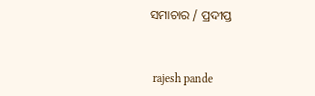ସମାଚାର / ପ୍ରଦୀପ୍ତ


 rajesh pande